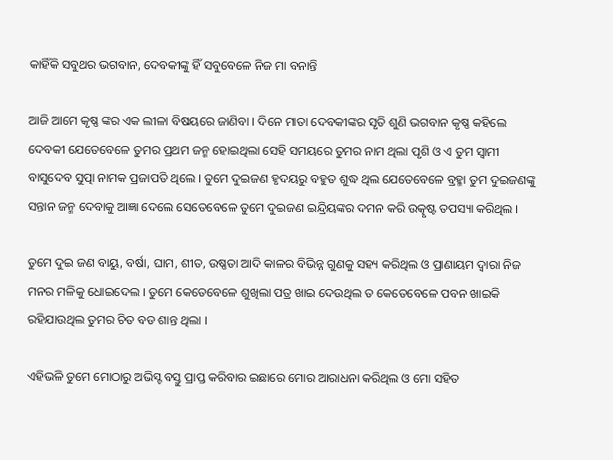କାହିଁକି ସବୁଥର ଭଗବାନ, ଦେବକୀଙ୍କୁ ହିଁ ସବୁବେଳେ ନିଜ ମା ବନାନ୍ତି

ଆଜି ଆମେ କୃଷ୍ଣ ଙ୍କର ଏକ ଲୀଳା ବିଷୟରେ ଜାଣିବା । ଦିନେ ମାତା ଦେବକୀଙ୍କର ସୃତି ଶୁଣି ଭଗବାନ କୃଷ୍ଣ କହିଲେ ଦେବକୀ ଯେତେବେଳେ ତୁମର ପ୍ରଥମ ଜନ୍ମ ହୋଇଥିଲା ସେହି ସମୟରେ ତୁମର ନାମ ଥିଲା ପୃଶି ଓ ଏ ତୁମ ସ୍ୱାମୀ ବାସୁଦେବ ସୁତ୍ପା ନାମକ ପ୍ରଜାପତି ଥିଲେ । ତୁମେ ଦୁଇଜଣ ହୃଦୟରୁ ବହୁତ ଶୁଦ୍ଧ ଥିଲ ଯେତେବେଳେ ବ୍ରହ୍ମା ତୁମ ଦୁଇଜଣଙ୍କୁ ସନ୍ତାନ ଜନ୍ମ ଦେବାକୁ ଆଜ୍ଞା ଦେଲେ ସେତେବେଳେ ତୁମେ ଦୁଇଜଣ ଇନ୍ଦ୍ରିୟଙ୍କର ଦମନ କରି ଉତ୍କୃଷ୍ଟ ତପସ୍ୟା କରିଥିଲ ।

ତୁମେ ଦୁଇ ଜଣ ବାୟୁ, ବର୍ଷା, ଘାମ, ଶୀତ, ଉଷ୍ଣତା ଆଦି କାଳର ବିଭିନ୍ନ ଗୁଣକୁ ସହ୍ୟ କରିଥିଲ ଓ ପ୍ରାଣାୟମ ଦ୍ୱାରା ନିଜ ମନର ମଳିକୁ ଧୋଇଦେଲ । ତୁମେ କେତେବେଳେ ଶୁଖିଲା ପତ୍ର ଖାଇ ଦେଉଥିଲ ତ କେତେବେଳେ ପବନ ଖାଇକି ରହିଯାଉଥିଲ ତୁମର ଚିତ ବଡ ଶାନ୍ତ ଥିଲା ।

ଏହିଭଳି ତୁମେ ମୋଠାରୁ ଅଭିସ୍ଟ ବସ୍ତୁ ପ୍ରାପ୍ତ କରିବାର ଇଛାରେ ମୋର ଆରାଧନା କରିଥିଲ ଓ ମୋ ସହିତ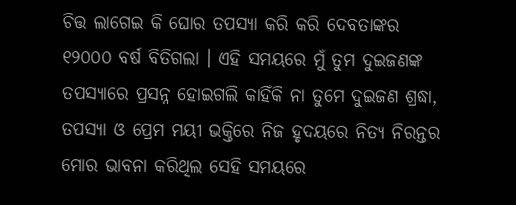ଚିତ୍ତ ଲାଗେଇ କି ଘୋର ତପସ୍ୟା କରି କରି ଦେବତାଙ୍କର ୧୨୦୦୦ ବର୍ଷ ବିତିଗଲା । ଏହି ସମୟରେ ମୁଁ ତୁମ ଦୁଇଜଣଙ୍କ ତପସ୍ୟାରେ ପ୍ରସନ୍ନ ହୋଇଗଲି କାହିଁକି ନା ତୁମେ ଦୁଇଜଣ ଶ୍ରଦ୍ଧା, ତପସ୍ୟା ଓ ପ୍ରେମ ମୟୀ ଭକ୍ତିରେ ନିଜ ହୃଦୟରେ ନିତ୍ୟ ନିରନ୍ତର ମୋର ଭାବନା କରିଥିଲ ସେହି ସମୟରେ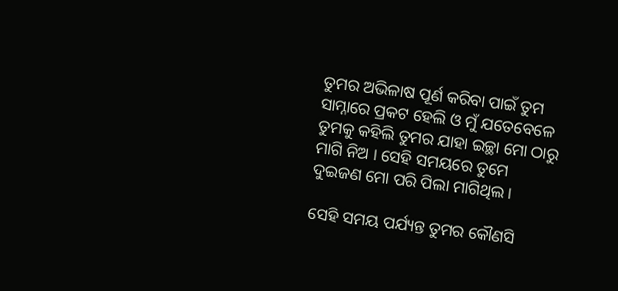ତୁମର ଅଭିଳାଷ ପୂର୍ଣ କରିବା ପାଇଁ ତୁମ ସାମ୍ନାରେ ପ୍ରକଟ ହେଲି ଓ ମୁଁ ଯତେବେଳେ ତୁମକୁ କହିଲି ତୁମର ଯାହା ଇଚ୍ଛା ମୋ ଠାରୁ ମାଗି ନିଅ । ସେହି ସମୟରେ ତୁମେ ଦୁଇଜଣ ମୋ ପରି ପିଲା ମାଗିଥିଲ ।

ସେହି ସମୟ ପର୍ଯ୍ୟନ୍ତ ତୁମର କୌଣସି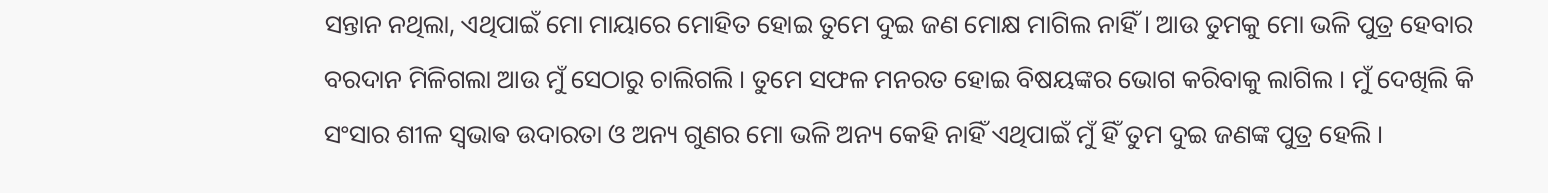ସନ୍ତାନ ନଥିଲା, ଏଥିପାଇଁ ମୋ ମାୟାରେ ମୋହିତ ହୋଇ ତୁମେ ଦୁଇ ଜଣ ମୋକ୍ଷ ମାଗିଲ ନାହିଁ । ଆଉ ତୁମକୁ ମୋ ଭଳି ପୁତ୍ର ହେବାର ବରଦାନ ମିଳିଗଲା ଆଉ ମୁଁ ସେଠାରୁ ଚାଲିଗଲି । ତୁମେ ସଫଳ ମନରତ ହୋଇ ବିଷୟଙ୍କର ଭୋଗ କରିବାକୁ ଲାଗିଲ । ମୁଁ ଦେଖିଲି କି ସଂସାର ଶୀଳ ସ୍ଵଭାଵ ଉଦାରତା ଓ ଅନ୍ୟ ଗୁଣର ମୋ ଭଳି ଅନ୍ୟ କେହି ନାହିଁ ଏଥିପାଇଁ ମୁଁ ହିଁ ତୁମ ଦୁଇ ଜଣଙ୍କ ପୁତ୍ର ହେଲି ।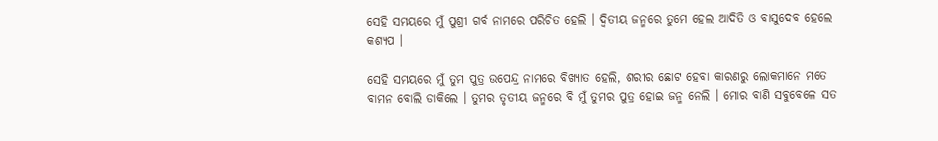ସେହି ସମୟରେ ମୁଁ ପୁଶ୍ରୀ ଗର୍ବ ନାମରେ ପରିଚିତ ହେଲି । ଦ୍ୱିତୀୟ ଜନ୍ମରେ ତୁମେ ହେଲ ଆଦିତି ଓ ବାସୁଦେବ ହେଲେ କଶ୍ୟପ ।

ସେହି ସମୟରେ ମୁଁ ତୁମ ପୁତ୍ର ଉପେନ୍ଦ୍ର ନାମରେ ବିଖ୍ୟାତ ହେଲି, ଶରୀର ଛୋଟ ହେବା କାରଣରୁ ଲୋକମାନେ ମତେ ବାମନ ବୋଲି ଡାକିଲେ । ତୁମର ତୃତୀୟ ଜନ୍ମରେ ବି ମୁଁ ତୁମର ପୁତ୍ର ହୋଇ ଜନ୍ମ ନେଲି । ମୋର ବାଣି ସବୁବେଳେ ସତ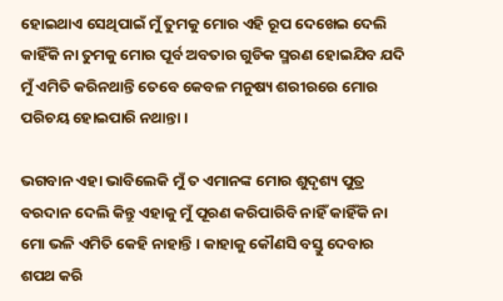ହୋଇଥାଏ ସେଥିପାଇଁ ମୁଁ ତୁମକୁ ମୋର ଏହି ରୂପ ଦେଖେଇ ଦେଲି କାହିଁକି ନା ତୁମକୁ ମୋର ପୂର୍ବ ଅବତାର ଗୁଡିକ ସ୍ମରଣ ହୋଇଯିବ ଯଦି ମୁଁ ଏମିତି କରିନଥାନ୍ତି ତେବେ କେବଳ ମନୁଷ୍ୟ ଶରୀରରେ ମୋର ପରିଚୟ ହୋଇପାରି ନଥାନ୍ତା ।

ଭଗବାନ ଏହା ଭାବିଲେକି ମୁଁ ତ ଏମାନଙ୍କ ମୋର ଶୁଦୃଶ୍ୟ ପୁତ୍ର ବରଦାନ ଦେଲି କିନ୍ତୁ ଏହାକୁ ମୁଁ ପୂରଣ କରିପାରିବି ନାହିଁ କାହିଁକି ନା ମୋ ଭଳି ଏମିତି କେହି ନାହାନ୍ତି । କାହାକୁ କୌଣସି ବସ୍ତୁ ଦେବାର ଶପଥ କରି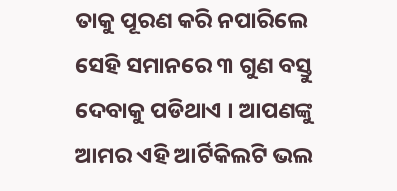ତାକୁ ପୂରଣ କରି ନପାରିଲେ ସେହି ସମାନରେ ୩ ଗୁଣ ବସ୍ତୁ ଦେବାକୁ ପଡିଥାଏ । ଆପଣଙ୍କୁ ଆମର ଏହି ଆର୍ଟିକିଲଟି ଭଲ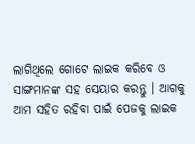ଲାଗିଥିଲେ ଗୋଟେ ଲାଇକ କରିବେ ଓ ସାଙ୍ଗମାନଙ୍କ ସହ ସେୟାର କରନ୍ତୁ । ଆଗକୁ ଆମ ସହିତ ରହିବା ପାଇଁ ପେଜକୁ ଲାଇକ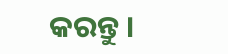କରନ୍ତୁ ।